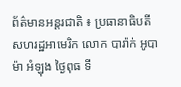ព័ត៌មានអន្តរជាតិ ៖ ប្រធានាធិបតី សហរដ្ឋអាមេរិក លោក បារ៉ាក់ អូបាម៉ា អំឡុង ថ្ងៃពុធ ទី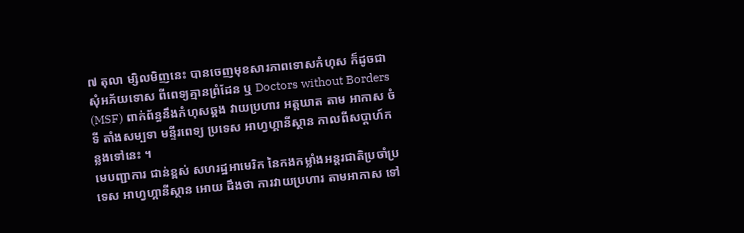៧ តុលា ម្សិលមិញនេះ បានចេញមុខសារភាពទោសកំហុស ក៏ដូចជា សុំអភ័យទោស ពីពេទ្យគ្មានព្រំដែន ឬ Doctors without Borders (MSF) ពាក់ព័ន្ធនឹងកំហុសឆ្គង វាយប្រហារ អត្តឃាត តាម អាកាស ចំទី តាំងសម្បទា មន្ទីរពេទ្យ ប្រទេស អាហ្វហ្គានីស្ថាន កាលពីសប្តាហ៍កន្លងទៅនេះ ។
មេបញ្ជាការ ជាន់ខ្ពស់ សហរដ្ឋអាមេរិក នៃកងកម្លាំងអន្តរជាតិប្រចាំប្រទេស អាហ្វហ្គានីស្ថាន អោយ ដឹងថា ការវាយប្រហារ តាមអាកាស ទៅ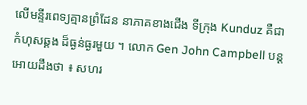លើមន្ទីរពេទ្យគ្មានព្រំដែន នាភាគខាងជើង ទីក្រុង Kunduz គឺជា កំហុសឆ្គង ដ៏ធ្ងន់ធ្ងរមួយ ។ លោក Gen John Campbell បន្តអោយដឹងថា ៖ សហរ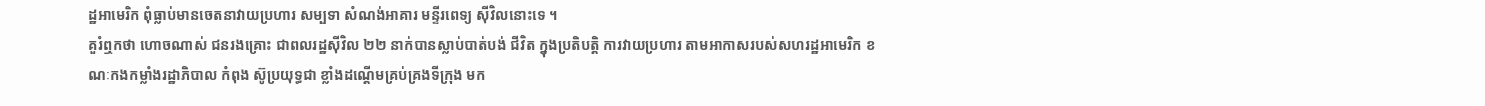ដ្ឋអាមេរិក ពុំធ្លាប់មានចេតនាវាយប្រហារ សម្បទា សំណង់អាគារ មន្ទីរពេទ្យ ស៊ីវិលនោះទេ ។
គួរំឮកថា ហោចណាស់ ជនរងគ្រោះ ជាពលរដ្ឋស៊ីវិល ២២ នាក់បានស្លាប់បាត់បង់ ជីវិត ក្នុងប្រតិបត្តិ ការវាយប្រហារ តាមអាកាសរបស់សហរដ្ឋអាមេរិក ខណៈកងកម្លាំងរដ្ឋាភិបាល កំពុង ស៊ូប្រយុទ្ធជា ខ្លាំងដណ្តើមគ្រប់គ្រងទីក្រុង មក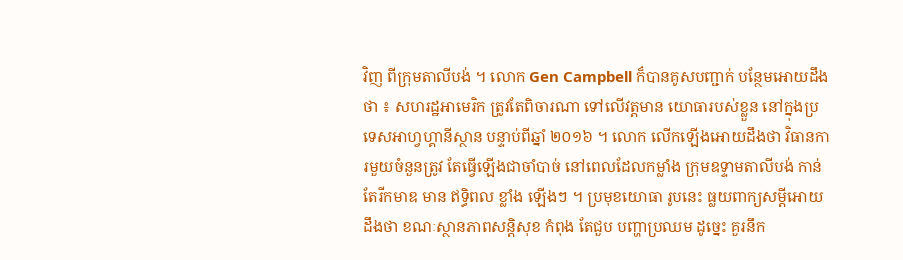វិញ ពីក្រុមតាលីបង់ ។ លោក Gen Campbell ក៏បានគូសបញ្ជាក់ បន្ថែមអោយដឹងថា ៖ សហរដ្ឋអាមេរិក ត្រូវតែពិចារណា ទៅលើវត្តមាន យោធារបស់ខ្លួន នៅក្នុងប្រ ទេសអាហ្វហ្គានីស្ថាន បន្ទាប់ពីឆ្នាំ ២០១៦ ។ លោក លើកឡើងអោយដឹងថា វិធានការមួយចំនួនត្រូវ តែធ្វើឡើងជាចាំបាច់ នៅពេលដែលកម្លាំង ក្រុមឧទ្ទាមតាលីបង់ កាន់តែរីកមាឌ មាន ឥទ្ធិពល ខ្លាំង ឡើងៗ ។ ប្រមុខយោធា រូបនេះ ធ្លយពាក្យសម្តីអោយដឹងថា ខណៈស្ថានភាពសន្តិសុខ កំពុង តែជួប បញ្ហាប្រឈម ដូច្នេះ គួរនឹក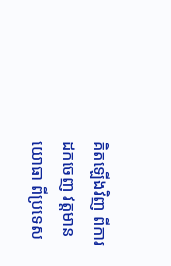គិតឡើងវិញ ពីការ ដកចេញ វត្តមានយោធា ពីប្រទេស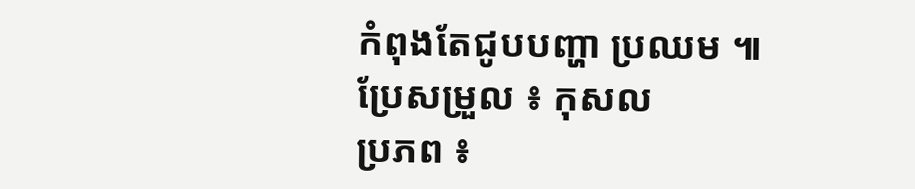កំពុងតែជូបបញ្ហា ប្រឈម ៕
ប្រែសម្រួល ៖ កុសល
ប្រភព ៖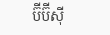ប៊ីប៊ីស៊ី